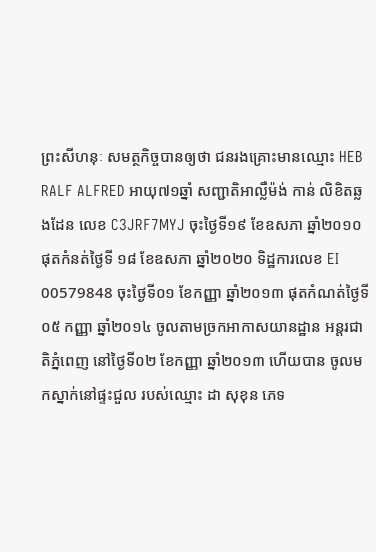ព្រះសីហនុៈ សមត្ថកិច្ចបានឲ្យថា ជនរងគ្រោះមានឈ្មោះ HEB RALF ALFRED អាយុ៧១ឆ្នាំ សញ្ជាតិអាល្លឺម៉ង់ កាន់ លិខិតឆ្លងដែន លេខ C3JRF7MYJ ចុះថ្ងៃទី១៩ ខែឧសភា ឆ្នាំ២០១០ ផុតកំនត់ថ្ងៃទី ១៨ ខែឧសភា ឆ្នាំ២០២០ ទិដ្ឋការលេខ EI 00579848 ចុះថ្ងៃទី០១ ខែកញ្ញា ឆ្នាំ២០១៣ ផុតកំណត់ថ្ងៃទី ០៥ កញ្ញា ឆ្នាំ២០១៤ ចូលតាមច្រកអាកាសយានដ្ឋាន អន្តរជាតិភ្នំពេញ នៅថ្ងៃទី០២ ខែកញ្ញា ឆ្នាំ២០១៣ ហើយបាន ចូលមកស្នាក់នៅផ្ទះជួល របស់ឈ្មោះ ដា សុខុន ភេទ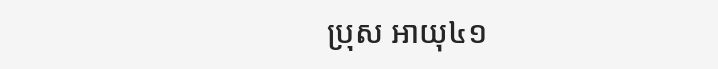ប្រុស អាយុ៤១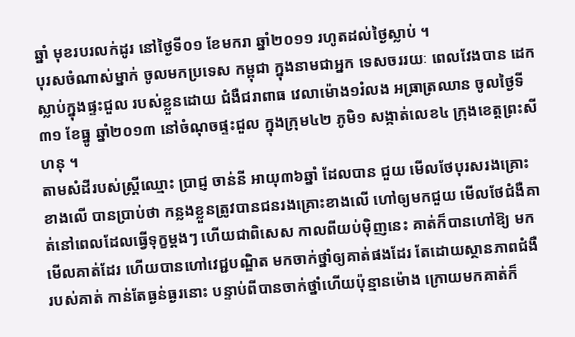ឆ្នាំ មុខរបរលក់ដូរ នៅថ្ងៃទី០១ ខែមករា ឆ្នាំ២០១១ រហូតដល់ថ្ងៃស្លាប់ ។
បុរសចំណាស់ម្នាក់ ចូលមកប្រទេស កម្ពុជា ក្នុងនាមជាអ្នក ទេសចររយៈ ពេលវែងបាន ដេក ស្លាប់ក្នុងផ្ទះជួល របស់ខ្លួនដោយ ជំងឺជរាពាធ វេលាម៉ោង១រំលង អធ្រាត្រឈាន ចូលថ្ងៃទី៣១ ខែធ្នូ ឆ្នាំ២០១៣ នៅចំណុចផ្ទះជួល ក្នុងក្រុម៤២ ភូមិ១ សង្កាត់លេខ៤ ក្រុងខេត្តព្រះសីហនុ ។
តាមសំដីរបស់ស្ត្រីឈ្មោះ ប្រាជ្ញ ចាន់នី អាយុ៣៦ឆ្នាំ ដែលបាន ជួយ មើលថែបុរសរងគ្រោះខាងលើ បានប្រាប់ថា កន្លងខ្លួនត្រូវបានជនរងគ្រោះខាងលើ ហៅឲ្យមកជួយ មើលថែជំងឺគាត់នៅពេលដែលធ្វើទុក្ខម្តងៗ ហើយជាពិសេស កាលពីយប់ម៉ិញនេះ គាត់ក៏បានហៅឱ្យ មកមើលគាត់ដែរ ហើយបានហៅវេជ្ជបណ្ឌិត មកចាក់ថ្នាំឲ្យគាត់ផងដែរ តែដោយស្ថានភាពជំងឺ របស់គាត់ កាន់តែធ្ងន់ធ្ងរនោះ បន្ទាប់ពីបានចាក់ថ្នាំហើយប៉ុន្មានម៉ោង ក្រោយមកគាត់ក៏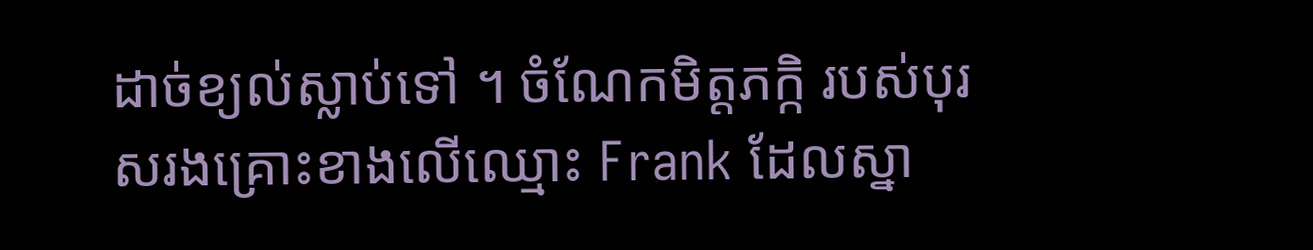ដាច់ខ្យល់ស្លាប់ទៅ ។ ចំណែកមិត្តភក្កិ របស់បុរសរងគ្រោះខាងលើឈ្មោះ Frank ដែលស្នា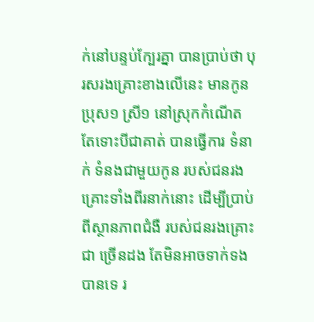ក់នៅបន្ទប់ក្បែរគ្នា បានប្រាប់ថា បុរសរងគ្រោះខាងលើនេះ មានកូនប្រុស១ ស្រី១ នៅស្រុកកំណើត តែទោះបីជាគាត់ បានធ្វើការ ទំនាក់ ទំនងជាមួយកូន របស់ជនរងគ្រោះទាំងពីរនាក់នោះ ដើម្បីប្រាប់ពីស្ថានភាពជំងឺ របស់ជនរងគ្រោះជា ច្រើនដង តែមិនអាចទាក់ទងបានទេ រ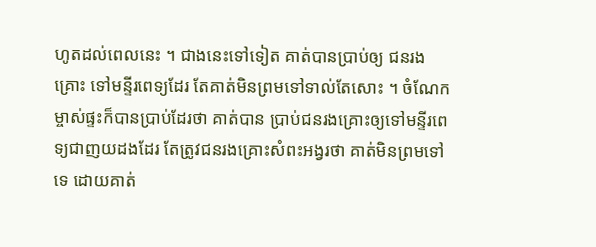ហូតដល់ពេលនេះ ។ ជាងនេះទៅទៀត គាត់បានប្រាប់ឲ្យ ជនរង គ្រោះ ទៅមន្ទីរពេទ្យដែរ តែគាត់មិនព្រមទៅទាល់តែសោះ ។ ចំណែកម្ចាស់ផ្ទះក៏បានប្រាប់ដែរថា គាត់បាន ប្រាប់ជនរងគ្រោះឲ្យទៅមន្ទីរពេទ្យជាញយដងដែរ តែត្រូវជនរងគ្រោះសំពះអង្វរថា គាត់មិនព្រមទៅទេ ដោយគាត់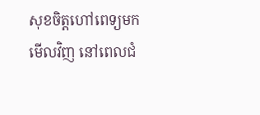សុខចិត្តហៅពេទ្យមកមើលវិញ នៅពេលជំ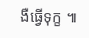ងឺធ្វើទុក្ខ ៕